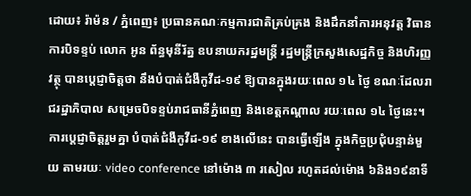ដោយ៖ រ៉ាម៉ន / ភ្នំពេញ៖ ប្រធានគណៈកម្មការជាតិគ្រប់គ្រង និងដឹកនាំការអនុវត្ត វិធានការបិទខ្ទប់ លោក អូន ព័ន្ធមុនីរ័ត្ន ឧបនាយករដ្ឋមន្ត្រី រដ្ឋមន្ត្រីក្រសួងសេដ្ឋកិច្ច និងហិរញ្ញវត្ថុ បានប្តេជ្ញាចិត្តថា នឹងបំបាត់ជំងឺកូវីដ-១៩ ឱ្យបានក្នុងរយៈពេល ១៤ ថ្ងៃ ខណៈដែលរាជរដ្ឋាភិបាល សម្រេចបិទខ្ទប់រាជធានីភ្នំពេញ និងខេត្តកណ្តាល រយៈពេល ១៤ ថ្ងៃនេះ។
ការប្តេជ្ញាចិត្តរួមគ្នា បំបាត់ជំងឺកូវីដ-១៩ ខាងលើនេះ បានធ្វើឡើង ក្នុងកិច្ចប្រជុំបន្ទាន់មួយ តាមរយៈ video conference នៅម៉ោង ៣ រសៀល រហូតដល់ម៉ោង ៦និង១៩នាទី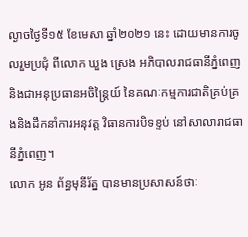ល្ងាចថ្ងៃទី១៥ ខែមេសា ឆ្នាំ២០២១ នេះ ដោយមានការចូលរួមប្រជុំ ពីលោក ឃួង ស្រេង អភិបាលរាជធានីភ្នំពេញ និងជាអនុប្រធានអចិន្ត្រៃយ៍ នៃគណៈកម្មការជាតិគ្រប់គ្រ ងនិងដឹកនាំការអនុវត្ត វិធានការបិទខ្ទប់ នៅសាលារាជធានីភ្នំពេញ។
លោក អូន ព័ន្ធមុនីរ័ត្ន បានមានប្រសាសន៍ថាៈ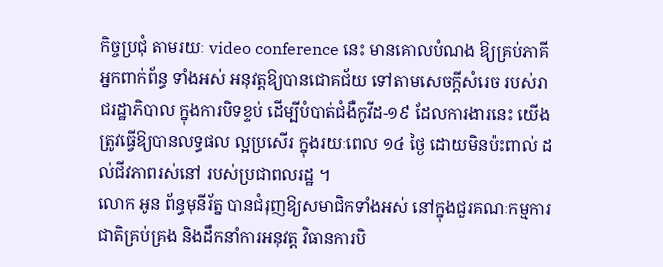កិច្ចប្រជុំ តាមរយៈ video conference នេះ មានគោលបំណង ឱ្យគ្រប់ភាគីអ្នកពាក់ព័ន្ធ ទាំងអស់ អនុវត្តឱ្យបានជោគជ័យ ទៅតាមសេចក្តីសំរេច របស់រាជរដ្ឋាភិបាល ក្នុងការបិទខ្ទប់ ដើម្បីបំបាត់ជំងឺកូវីដ-១៩ ដែលការងារនេះ យើងត្រូវធ្វើឱ្យបានលទ្ធផល ល្អប្រសើរ ក្នុងរយៈពេល ១៤ ថ្ងៃ ដោយមិនប៉ះពាល់ ដល់ជីវភាពរស់នៅ របស់ប្រជាពលរដ្ឋ ។
លោក អូន ព័ន្ធមុនីរ័ត្ន បានជំរុញឱ្យសមាជិកទាំងអស់ នៅក្នុងជួរគណៈកម្មការជាតិគ្រប់គ្រង និងដឹកនាំការអនុវត្ត វិធានការបិ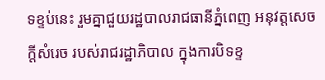ទខ្ទប់នេះ រួមគ្នាជួយរដ្ឋបាលរាជធានីភ្នំពេញ អនុវត្តសេចក្តីសំរេច របស់រាជរដ្ឋាភិបាល ក្នុងការបិទខ្ទ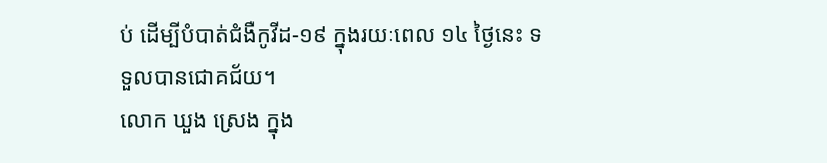ប់ ដើម្បីបំបាត់ជំងឺកូវីដ-១៩ ក្នុងរយៈពេល ១៤ ថ្ងៃនេះ ទទួលបានជោគជ័យ។
លោក ឃួង ស្រេង ក្នុង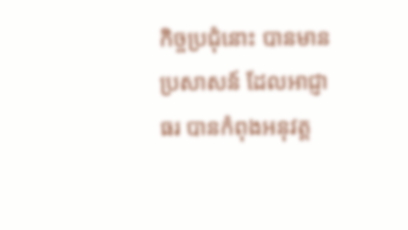កិច្ចប្រជុំនោះ បានមានប្រសាសន៍ ដែលអាជ្ញាធរ បានកំពុងអនុវត្ត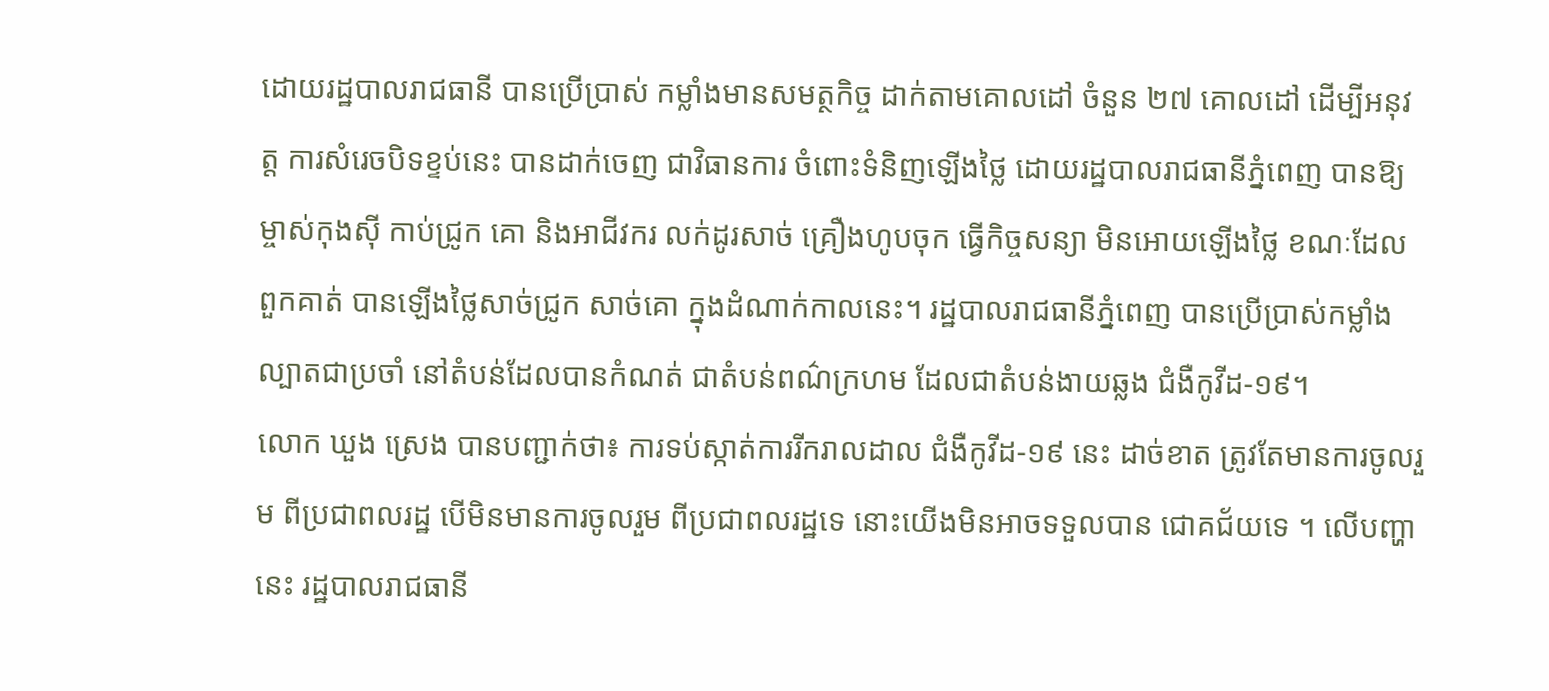ដោយរដ្ឋបាលរាជធានី បានប្រើប្រាស់ កម្លាំងមានសមត្ថកិច្ច ដាក់តាមគោលដៅ ចំនួន ២៧ គោលដៅ ដើម្បីអនុវត្ត ការសំរេចបិទខ្ទប់នេះ បានដាក់ចេញ ជាវិធានការ ចំពោះទំនិញឡើងថ្លៃ ដោយរដ្ឋបាលរាជធានីភ្នំពេញ បានឱ្យម្ចាស់កុងស៊ី កាប់ជ្រូក គោ និងអាជីវករ លក់ដូរសាច់ គ្រឿងហូបចុក ធ្វើកិច្ចសន្យា មិនអោយឡើងថ្លៃ ខណៈដែលពួកគាត់ បានឡើងថ្លៃសាច់ជ្រូក សាច់គោ ក្នុងដំណាក់កាលនេះ។ រដ្ឋបាលរាជធានីភ្នំពេញ បានប្រើប្រាស់កម្លាំងល្បាតជាប្រចាំ នៅតំបន់ដែលបានកំណត់ ជាតំបន់ពណ៌ក្រហម ដែលជាតំបន់ងាយឆ្លង ជំងឺកូវីដ-១៩។
លោក ឃួង ស្រេង បានបញ្ជាក់ថា៖ ការទប់ស្កាត់ការរីករាលដាល ជំងឺកូវីដ-១៩ នេះ ដាច់ខាត ត្រូវតែមានការចូលរួម ពីប្រជាពលរដ្ឋ បើមិនមានការចូលរួម ពីប្រជាពលរដ្ឋទេ នោះយើងមិនអាចទទួលបាន ជោគជ័យទេ ។ លើបញ្ហានេះ រដ្ឋបាលរាជធានី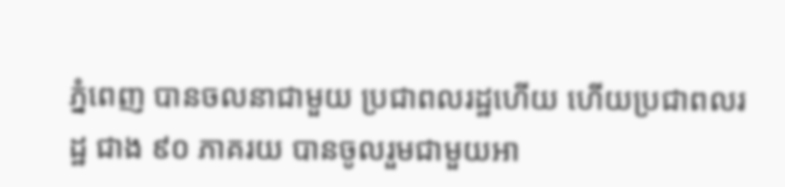ភ្នំពេញ បានចលនាជាមួយ ប្រជាពលរដ្ឋហើយ ហើយប្រជាពលរដ្ឋ ជាង ៩០ ភាគរយ បានចូលរួមជាមួយអា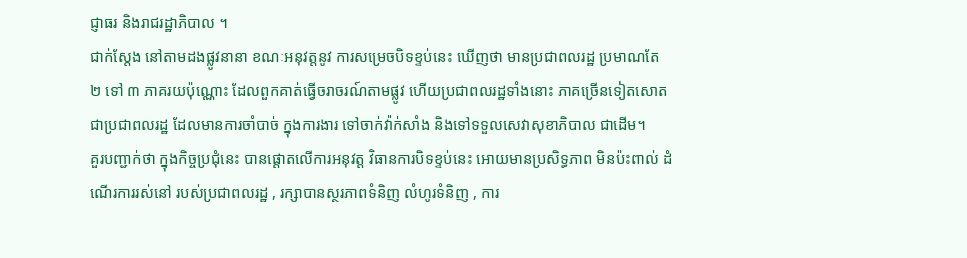ជ្ញាធរ និងរាជរដ្ឋាភិបាល ។
ជាក់ស្តែង នៅតាមដងផ្លូវនានា ខណៈអនុវត្តនូវ ការសម្រេចបិទខ្ទប់នេះ ឃើញថា មានប្រជាពលរដ្ឋ ប្រមាណតែ ២ ទៅ ៣ ភាគរយប៉ុណ្ណោះ ដែលពួកគាត់ធ្វើចរាចរណ៍តាមផ្លូវ ហើយប្រជាពលរដ្ឋទាំងនោះ ភាគច្រើនទៀតសោត ជាប្រជាពលរដ្ឋ ដែលមានការចាំបាច់ ក្នុងការងារ ទៅចាក់វ៉ាក់សាំង និងទៅទទួលសេវាសុខាភិបាល ជាដើម។
គួរបញ្ជាក់ថា ក្នុងកិច្ចប្រជុំនេះ បានផ្តោតលើការអនុវត្ត វិធានការបិទខ្ទប់នេះ អោយមានប្រសិទ្ធភាព មិនប៉ះពាល់ ដំណើរការរស់នៅ របស់ប្រជាពលរដ្ឋ , រក្សាបានស្ថរភាពទំនិញ លំហូរទំនិញ , ការ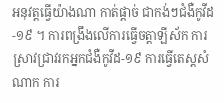អនុវត្តធ្វើយ៉ាងណា កាត់ផ្តាច់ ជាកង់ៗជំងឺកូវីដ-១៩ ។ ការពង្រឹងលើការធ្វើចត្តាឡីស័ក ការស្រាវជ្រាវរកអ្នកជំងឺកូវីដ-១៩ ការធ្វើតេស្តសំណាក ការ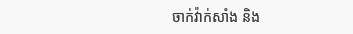ចាក់វ៉ាក់សាំង និង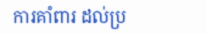ការគាំពារ ដល់ប្រ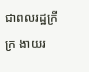ជាពលរដ្ឋក្រីក្រ ងាយរ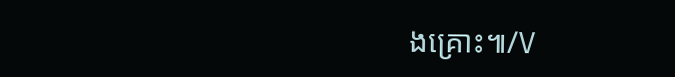ងគ្រោះ៕/V